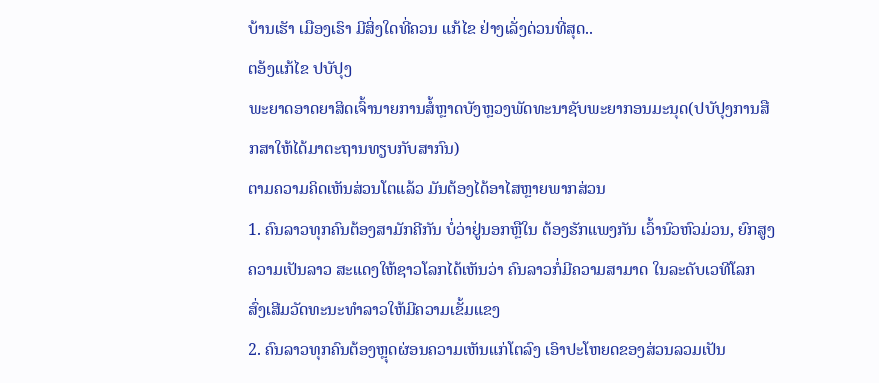ບ້ານເຮັາ ເມືອງເຮົາ ມີສິ່ງໃດທີ່ຄວນ ແກ້ໄຂ ຢ່າງເລັ່ງດ່ວນທີ່ສຸດ..
ຕອ້ງແກ້ໄຂ ປບັປຸງ
ພະຍາດອາດຍາສິດເຈົ້ານາຍການສໍ້ຫຼາດບັງຫຼວງພັດທະນາຊັບພະຍາກອນມະນຸດ(ປບັປຸງການສືກສາໃຫ້ໄດ້ມາຕະຖານທຽບກັບສາກົນ)
ຕາມຄວາມຄິດເຫັນສ່ວນໂຕແລ້ວ ມັນຕ້ອງໄດ້ອາໄສຫຼາຍພາກສ່ວນ
1. ຄົນລາວທຸກຄົນຕ້ອງສາມັກຄີກັນ ບໍ່ວ່າຢູ່ນອກຫຼືໃນ ຕ້ອງຮັກແພງກັນ ເວົ້ານົວຫົວມ່ວນ, ຍົກສູງຄວາມເປັນລາວ ສະແດງໃຫ້ຊາວໂລກໄດ້ເຫັນວ່າ ຄົນລາວກໍ່ມີຄວາມສາມາດ ໃນລະດັບເວທີໂລກ ສົ່ງເສີມວັດທະນະທຳລາວໃຫ້ມີຄວາມເຂັ້ມແຂງ
2. ຄົນລາວທຸກຄົນຕ້ອງຫຼຸດຜ່ອນຄວາມເຫັນແກ່ໂຕລົງ ເອົາປະໂຫຍດຂອງສ່ວນລວມເປັນ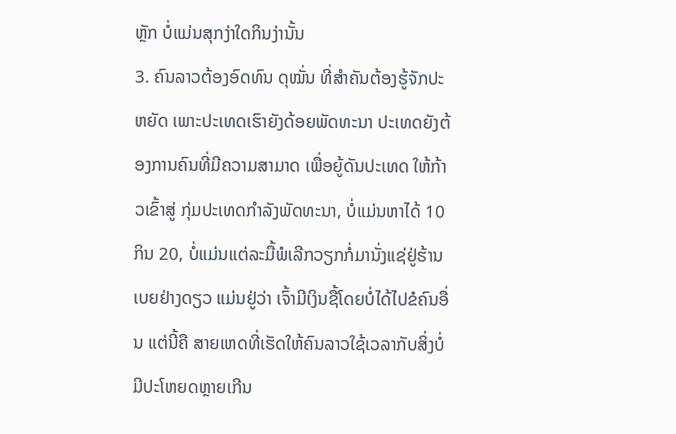ຫຼັກ ບໍ່ແມ່ນສຸກງ່າໃດກິນງ່ານັ້ນ
3. ຄົນລາວຕ້ອງອົດທົນ ດຸໝັ່ນ ທີ່ສຳຄັນຕ້ອງຮູ້ຈັກປະຫຍັດ ເພາະປະເທດເຮົາຍັງດ້ອຍພັດທະນາ ປະເທດຍັງຕ້ອງການຄົນທີ່ມີຄວາມສາມາດ ເພື່ອຍູ້ດັນປະເທດ ໃຫ້ກ້າວເຂົ້າສູ່ ກຸ່ມປະເທດກຳລັງພັດທະນາ, ບໍ່ແມ່ນຫາໄດ້ 10 ກິນ 20, ບໍ່ແມ່ນແຕ່ລະມື້ພໍເລີກວຽກກໍ່ມານັ່ງແຊ່ຢູ່ຮ້ານເບຍຢ່າງດຽວ ແມ່ນຢູ່ວ່າ ເຈົ້າມີເງິນຊື້ໂດຍບໍ່ໄດ້ໄປຂໍຄົນອື່ນ ແຕ່ນີ້ຄື ສາຍເຫດທີ່ເຮັດໃຫ້ຄົນລາວໃຊ້ເວລາກັບສິ່ງບໍ່ມີປະໂຫຍດຫຼາຍເກີນ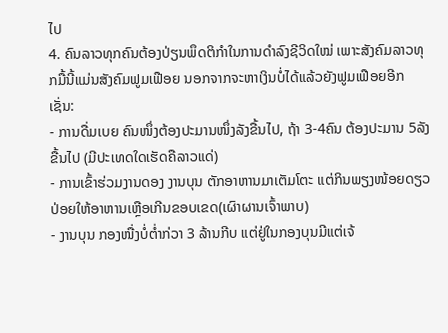ໄປ
4. ຄົນລາວທຸກຄົນຕ້ອງປ່ຽນພຶດຕິກຳໃນການດຳລົງຊີວິດໃໝ່ ເພາະສັງຄົມລາວທຸກມື້ນີ້ແມ່ນສັງຄົມຟູມເຟືອຍ ນອກຈາກຈະຫາເງິນບໍ່ໄດ້ແລ້ວຍັງຟູມເຟືອຍອີກເຊັ່ນ:
- ການດື່ມເບຍ ຄົນໜຶ່ງຕ້ອງປະມານໜຶ່ງລັງຂື້ນໄປ, ຖ້າ 3-4ຄົນ ຕ້ອງປະມານ 5ລັງຂື້ນໄປ (ມີປະເທດໃດເຮັດຄືລາວແດ່)
- ການເຂົ້າຮ່ວມງານດອງ ງານບຸນ ຕັກອາຫານມາເຕັມໂຕະ ແຕ່ກິນພຽງໜ້ອຍດຽວ ປ່ອຍໃຫ້ອາຫານເຫຼືອເກີນຂອບເຂດ(ເຜົາຜານເຈົ້າພາບ)
- ງານບຸນ ກອງໜື່ງບໍ່ຕ່ຳກ່ວາ 3 ລ້ານກີບ ແຕ່ຢູ່ໃນກອງບຸນມີແຕ່ເຈ້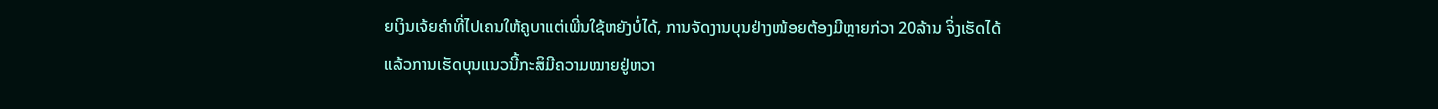ຍເງິນເຈ້ຍຄຳທີ່ໄປເຄນໃຫ້ຄູບາແຕ່ເພີ່ນໃຊ້ຫຍັງບໍ່ໄດ້, ການຈັດງານບຸນຢ່າງໜ້ອຍຕ້ອງມີຫຼາຍກ່ວາ 20ລ້ານ ຈິ່ງເຮັດໄດ້ ແລ້ວການເຮັດບຸນແນວນີ້ກະສິມີຄວາມໝາຍຢູ່ຫວາ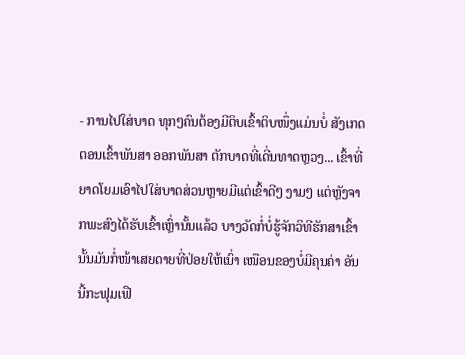- ການໄປໃສ່ບາດ ທຸກໆຄົນຕ້ອງມີຕິບເຂົ້າຕິບໜຶ່ງແມ່ນບໍ່ ສັງເກດຕອນເຂົ້າພັນສາ ອອກພັນສາ ຕັກບາດທີ່ເດີ່ນທາດຫຼວງ... ເຂົ້າທີ່ຍາດໂຍມເອົາໄປໃສ່ບາດສ່ວນຫຼາຍມີແຕ່ເຂົ້າດີໆ ງາມໆ ແຕ່ຫຼັງຈາກພະສົງໄດ້ຮັບເຂົ້າເຫຼົ່ານັ້ນແລ້ວ ບາງວັດກໍ່ບໍ່ຮູ້ຈັກວິທີຮັກສາເຂົ້ານັ້ນມັນກໍ່ໜ້າເສຍດາຍທີ່ປ່ອຍໃຫ້ເນົ່າ ເໜືອນຂອງບໍ່ມີຄຸນຄ່າ ອັນນີ້ກະຟຸມເຟື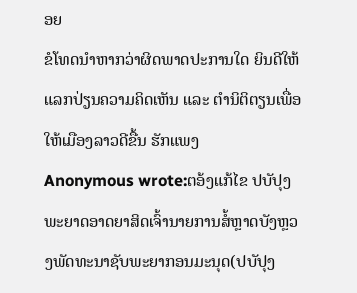ອຍ
ຂໍໂທດນຳຫາກວ່າຜິດພາດປະການໃດ ຍິນດີໃຫ້ແລກປ່ຽນຄວາມຄິດເຫັນ ແລະ ຕຳນິຕິຕຽນເພື່ອໃຫ້ເມືອງລາວດີຂື້ນ ຮັກແພງ
Anonymous wrote:ຕອ້ງແກ້ໄຂ ປບັປຸງພະຍາດອາດຍາສິດເຈົ້ານາຍການສໍ້ຫຼາດບັງຫຼວງພັດທະນາຊັບພະຍາກອນມະນຸດ(ປບັປຸງ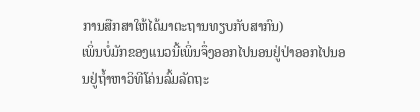ການສືກສາໃຫ້ໄດ້ມາຕະຖານທຽບກັບສາກົນ)
ເພິ່ນບໍ່ມັກຂອງແນວນີ້ເພິ່ນຈຶ່ງອອກໄປນອນຢູ່ປ່າອອກໄປນອນຢູ່ຖໍ້າຫາວິທີໂຄ່ນລົ້ມລັດຖະ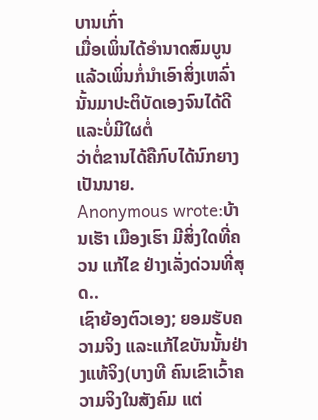ບານເກົ່າ
ເມື່ອເພິ່ນໄດ້ອໍານາດສົມບູນແລ້ວເພິ່ນກໍ່ນໍາເອົາສິ່ງເຫລົ່ານັ້ນມາປະຕິບັດເອງຈົນໄດ້ດີແລະບໍ່ມີໃຜຕໍ່
ວ່າຕໍ່ຂານໄດ້ຄືກົບໄດ້ນົກຍາງເປັນນາຍ.
Anonymous wrote:ບ້ານເຮັາ ເມືອງເຮົາ ມີສິ່ງໃດທີ່ຄວນ ແກ້ໄຂ ຢ່າງເລັ່ງດ່ວນທີ່ສຸດ..
ເຊົາຍ້ອງຕົວເອງ; ຍອມຮັບຄວາມຈິງ ແລະແກ້ໄຂບັນນັ້ນຢ່າງແທ້ຈິງ(ບາງທີ ຄົນເຂົາເວົ້າຄວາມຈິງໃນສັງຄົມ ແຕ່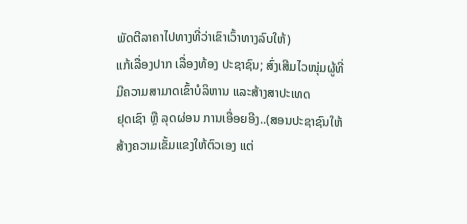ພັດຕີລາຄາໄປທາງທີ່ວ່າເຂົາເວົ້າທາງລົບໃຫ້)
ແກ້ເລື່ອງປາກ ເລື່ອງທ້ອງ ປະຊາຊົນ; ສົ່ງເສີມໄວໜຸ່ມຜູ້ທີ່ມີຄວາມສາມາດເຂົ້າບໍລິຫານ ແລະສ້າງສາປະເທດ
ຢຸດເຊົາ ຫຼື ລຸດຜ່ອນ ການເອື່ອຍອີງ..(ສອນປະຊາຊົນໃຫ້ສ້າງຄວາມເຂັ້ມແຂງໃຫ້ຕົວເອງ ແຕ່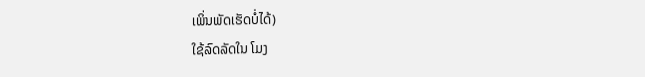ເພິ່ນພັດເຮັດບໍ່ໄດ້)
ໃຊ້ລົດລັດໃນ ໂມງ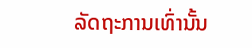ລັດຖະການເທົ່ານັ້ນ